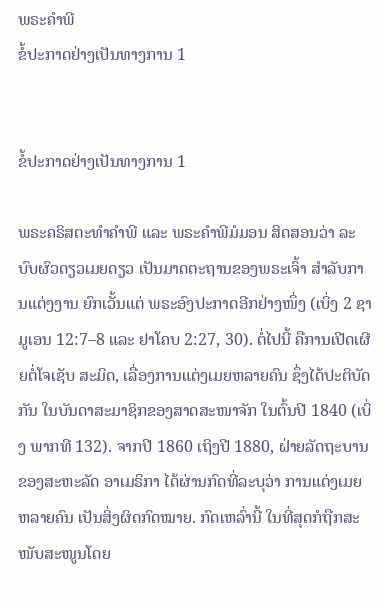ພຣະຄຳພີ
ຂໍ້ປະກາດຢ່າງເປັນທາງການ 1


ຂໍ້ປະກາດຢ່າງເປັນທາງການ 1

ພຣະຄຣິສຕະທຳຄຳພີ ແລະ ພຣະຄຳພີມໍມອນ ສິດສອນວ່າ ລະບົບຜົວດຽວເມຍດຽວ ເປັນມາດຕະຖານຂອງພຣະເຈົ້າ ສຳລັບການແຕ່ງງານ ຍົກເວັ້ນແຕ່ ພຣະອົງປະກາດອີກຢ່າງໜຶ່ງ (ເບິ່ງ 2 ຊາມູເອນ 12:7–8 ແລະ ຢາໂຄບ 2:27, 30). ຕໍ່ໄປນີ້ ຄືການເປີດເຜີຍຕໍ່ໂຈເຊັບ ສະມິດ, ເລື່ອງການແຕ່ງເມຍຫລາຍຄົນ ຊຶ່ງໄດ້ປະຕິບັດກັນ ໃນບັນດາສະມາຊິກຂອງສາດສະໜາຈັກ ໃນຕົ້ນປີ 1840 (ເບິ່ງ ພາກທີ 132). ຈາກປີ 1860 ເຖິງປີ 1880, ຝ່າຍລັດຖະບານຂອງສະຫະລັດ ອາເມຣິກາ ໄດ້ຜ່ານກົດທີ່ລະບຸວ່າ ການແຕ່ງເມຍຫລາຍຄົນ ເປັນສິ່ງຜິດກົດໝາຍ. ກົດເຫລົ່ານີ້ ໃນທີ່ສຸດກໍຖືກສະໜັບສະໜູນໂດຍ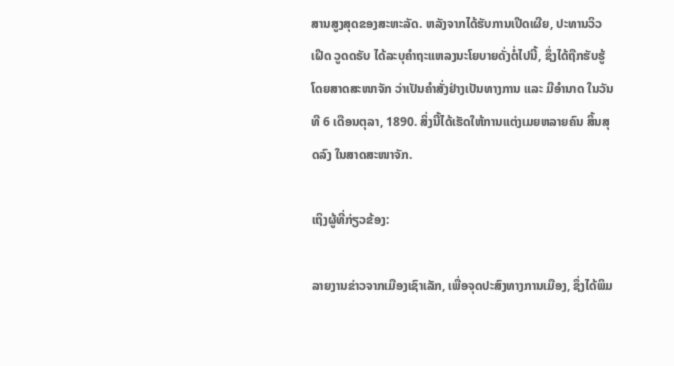ສານສູງສຸດຂອງສະຫະລັດ. ຫລັງຈາກໄດ້ຮັບການເປີດເຜີຍ, ປະທານວິວເຝີດ ວູດດຣັບ ໄດ້ລະບຸຄຳຖະແຫລງນະໂຍບາຍດັ່ງຕໍ່ໄປນີ້, ຊຶ່ງໄດ້ຖືກຮັບຮູ້ໂດຍສາດສະໜາຈັກ ວ່າເປັນຄຳສັ່ງຢ່າງເປັນທາງການ ແລະ ມີອຳນາດ ໃນວັນທີ 6 ເດືອນຕຸລາ, 1890. ສິ່ງນີ້ໄດ້ເຮັດໃຫ້ການແຕ່ງເມຍຫລາຍຄົນ ສິ້ນສຸດລົງ ໃນສາດສະໜາຈັກ.

ເຖິງຜູ້ທີ່ກ່ຽວຂ້ອງ:

ລາຍງານຂ່າວຈາກເມືອງເຊົາເລັກ, ເພື່ອຈຸດປະສົງທາງການເມືອງ, ຊຶ່ງໄດ້ພິມ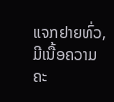ແຈກຢາຍທົ່ວ, ມີເນື້ອຄວາມຄະ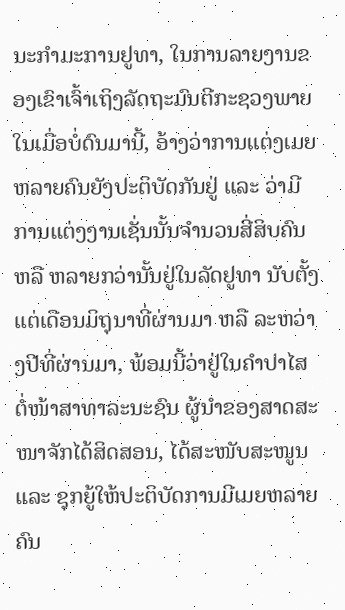ນະກຳມະການຢູທາ, ໃນການລາຍງານຂອງເຂົາເຈົ້າເຖິງລັດຖະມົນຕີກະຊວງພາຍໃນເມື່ອບໍ່ດົນມານີ້, ອ້າງວ່າການແຕ່ງເມຍຫລາຍຄົນຍັງປະຕິບັດກັນຢູ່ ແລະ ວ່າມີການແຕ່ງງານເຊັ່ນນັ້ນຈຳນວນສີ່ສິບຄົນ ຫລື ຫລາຍກວ່ານັ້ນຢູ່ໃນລັດຢູທາ ນັບຕັ້ງແຕ່ເດືອນມິຖຸນາທີ່ຜ່ານມາ ຫລື ລະຫວ່າງປີທີ່ຜ່ານມາ, ພ້ອມນີ້ວ່າຢູ່ໃນຄຳປາໄສຕໍ່ໜ້າສາທາລະນະຊົນ ຜູ້ນຳຂອງສາດສະໜາຈັກໄດ້ສິດສອນ, ໄດ້ສະໜັບສະໜູນ ແລະ ຊຸກຍູ້ໃຫ້ປະຕິບັດການມີເມຍຫລາຍຄົນ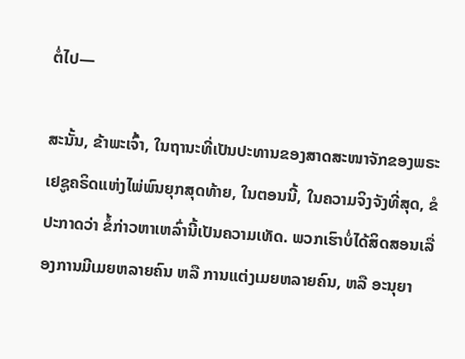ຕໍ່ໄປ—

ສະນັ້ນ, ຂ້າພະເຈົ້າ, ໃນຖານະທີ່ເປັນປະທານຂອງສາດສະໜາຈັກຂອງພຣະເຢຊູຄຣິດແຫ່ງໄພ່ພົນຍຸກສຸດທ້າຍ, ໃນຕອນນີ້, ໃນຄວາມຈິງຈັງທີ່ສຸດ, ຂໍປະກາດວ່າ ຂໍ້ກ່າວຫາເຫລົ່ານີ້ເປັນຄວາມເທັດ. ພວກເຮົາບໍ່ໄດ້ສິດສອນເລື່ອງການມີເມຍຫລາຍຄົນ ຫລື ການແຕ່ງເມຍຫລາຍຄົນ, ຫລື ອະນຸຍາ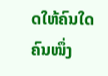ດໃຫ້ຄົນໃດຄົນໜຶ່ງ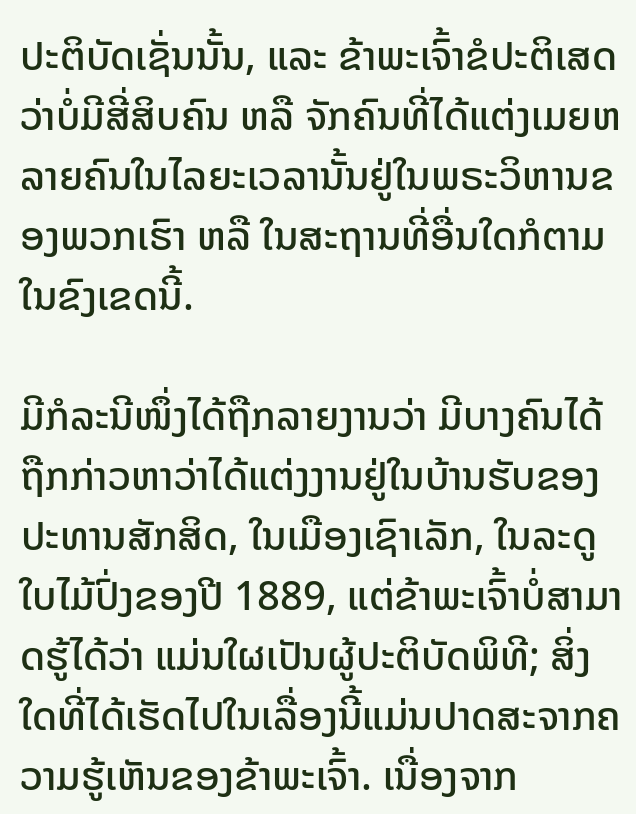ປະຕິບັດເຊັ່ນນັ້ນ, ແລະ ຂ້າພະເຈົ້າຂໍປະຕິເສດວ່າບໍ່ມີສີ່ສິບຄົນ ຫລື ຈັກຄົນທີ່ໄດ້ແຕ່ງເມຍຫລາຍຄົນໃນໄລຍະເວລານັ້ນຢູ່ໃນພຣະວິຫານຂອງພວກເຮົາ ຫລື ໃນສະຖານທີ່ອື່ນໃດກໍຕາມໃນຂົງເຂດນີ້.

ມີກໍລະນີໜຶ່ງໄດ້ຖືກລາຍງານວ່າ ມີບາງຄົນໄດ້ຖືກກ່າວຫາວ່າໄດ້ແຕ່ງງານຢູ່ໃນບ້ານຮັບຂອງປະທານສັກສິດ, ໃນເມືອງເຊົາເລັກ, ໃນລະດູໃບໄມ້ປົ່ງຂອງປີ 1889, ແຕ່ຂ້າພະເຈົ້າບໍ່ສາມາດຮູ້ໄດ້ວ່າ ແມ່ນໃຜເປັນຜູ້ປະຕິບັດພິທີ; ສິ່ງໃດທີ່ໄດ້ເຮັດໄປໃນເລື່ອງນີ້ແມ່ນປາດສະຈາກຄວາມຮູ້ເຫັນຂອງຂ້າພະເຈົ້າ. ເນື່ອງຈາກ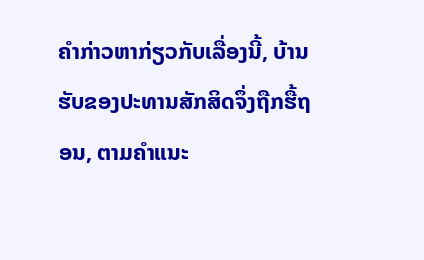ຄຳກ່າວຫາກ່ຽວກັບເລື່ອງນີ້, ບ້ານຮັບຂອງປະທານສັກສິດຈຶ່ງຖືກຮື້ຖອນ, ຕາມຄຳແນະ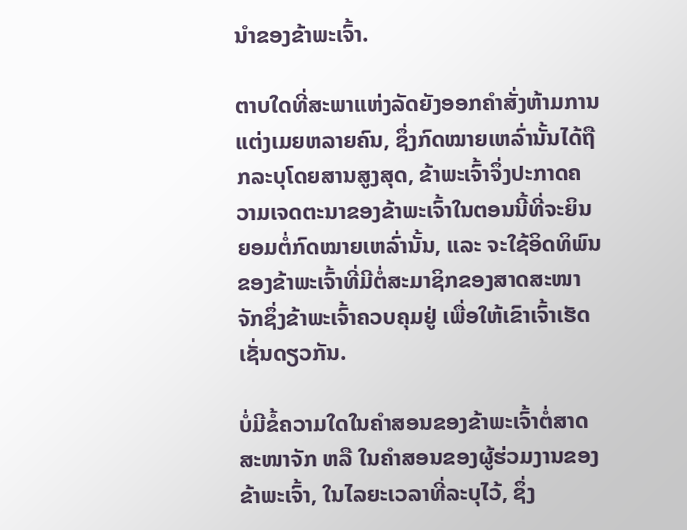ນຳຂອງຂ້າພະເຈົ້າ.

ຕາບໃດທີ່ສະພາແຫ່ງລັດຍັງອອກຄຳສັ່ງຫ້າມການແຕ່ງເມຍຫລາຍຄົນ, ຊຶ່ງກົດໝາຍເຫລົ່ານັ້ນໄດ້ຖືກລະບຸໂດຍສານສູງສຸດ, ຂ້າພະເຈົ້າຈຶ່ງປະກາດຄວາມເຈດຕະນາຂອງຂ້າພະເຈົ້າໃນຕອນນີ້ທີ່ຈະຍິນຍອມຕໍ່ກົດໝາຍເຫລົ່ານັ້ນ, ແລະ ຈະໃຊ້ອິດທິພົນຂອງຂ້າພະເຈົ້າທີ່ມີຕໍ່ສະມາຊິກຂອງສາດສະໜາຈັກຊຶ່ງຂ້າພະເຈົ້າຄວບຄຸມຢູ່ ເພື່ອໃຫ້ເຂົາເຈົ້າເຮັດເຊັ່ນດຽວກັນ.

ບໍ່ມີຂໍ້ຄວາມໃດໃນຄຳສອນຂອງຂ້າພະເຈົ້າຕໍ່ສາດສະໜາຈັກ ຫລື ໃນຄຳສອນຂອງຜູ້ຮ່ວມງານຂອງຂ້າພະເຈົ້າ, ໃນໄລຍະເວລາທີ່ລະບຸໄວ້, ຊຶ່ງ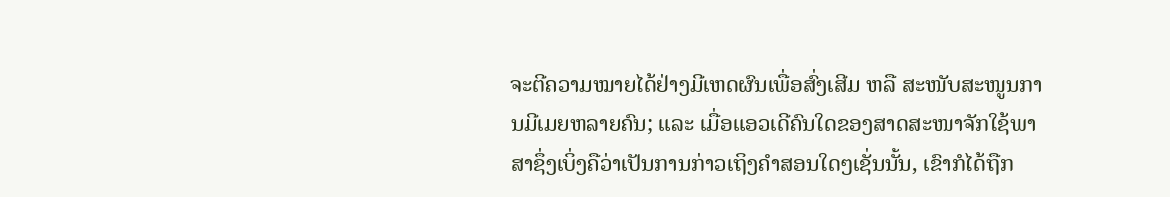ຈະຕີຄວາມໝາຍໄດ້ຢ່າງມີເຫດຜົນເພື່ອສົ່ງເສີມ ຫລື ສະໜັບສະໜູນການມີເມຍຫລາຍຄົນ; ແລະ ເມື່ອແອວເດີຄົນໃດຂອງສາດສະໜາຈັກໃຊ້ພາສາຊຶ່ງເບິ່ງຄືວ່າເປັນການກ່າວເຖິງຄຳສອນໃດໆເຊັ່ນນັ້ນ, ເຂົາກໍໄດ້ຖືກ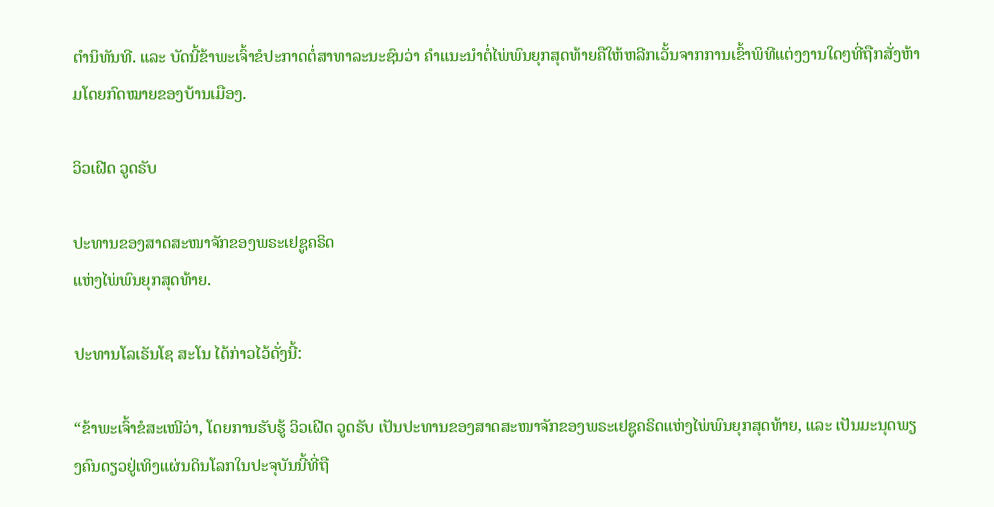ຕຳນິທັນທີ. ແລະ ບັດນີ້ຂ້າພະເຈົ້າຂໍປະກາດຕໍ່ສາທາລະນະຊົນວ່າ ຄຳແນະນຳຕໍ່ໄພ່ພົນຍຸກສຸດທ້າຍຄືໃຫ້ຫລີກເວັ້ນຈາກການເຂົ້າພິທີແຕ່ງງານໃດໆທີ່ຖືກສັ່ງຫ້າມໂດຍກົດໝາຍຂອງບ້ານເມືອງ.

ວິວເຝີດ ວູດຣັບ

ປະທານຂອງສາດສະໜາຈັກຂອງພຣະເຢຊູຄຣິດ
ແຫ່ງໄພ່ພົນຍຸກສຸດທ້າຍ.

ປະທານໂລເຣັນໂຊ ສະໂນ ໄດ້ກ່າວໄວ້ດັ່ງນີ້:

“ຂ້າພະເຈົ້າຂໍສະເໜີວ່າ, ໂດຍການຮັບຮູ້ ວິວເຝີດ ວູດຣັບ ເປັນປະທານຂອງສາດສະໜາຈັກຂອງພຣະເຢຊູຄຣິດແຫ່ງໄພ່ພົນຍຸກສຸດທ້າຍ, ແລະ ເປັນມະນຸດພຽງຄົນດຽວຢູ່ເທິງແຜ່ນດິນໂລກໃນປະຈຸບັນນີ້ທີ່ຖື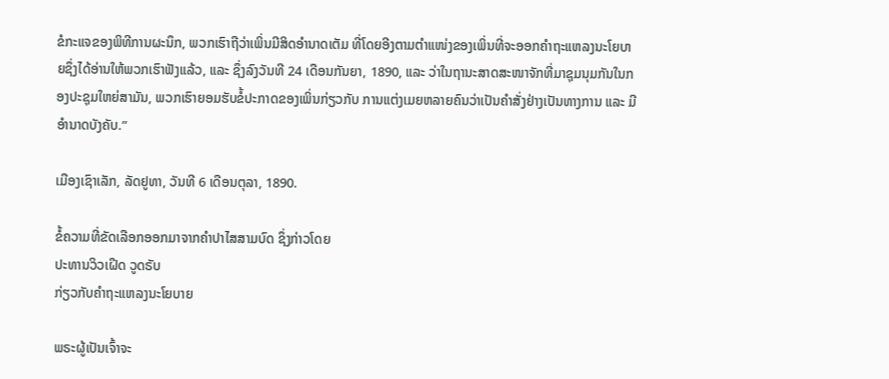ຂໍກະແຈຂອງພິທີການຜະນຶກ, ພວກເຮົາຖືວ່າເພິ່ນມີສິດອຳນາດເຕັມ ທີ່ໂດຍອີງຕາມຕຳແໜ່ງຂອງເພິ່ນທີ່ຈະອອກຄຳຖະແຫລງນະໂຍບາຍຊຶ່ງໄດ້ອ່ານໃຫ້ພວກເຮົາຟັງແລ້ວ, ແລະ ຊຶ່ງລົງວັນທີ 24 ເດືອນກັນຍາ, 1890, ແລະ ວ່າໃນຖານະສາດສະໜາຈັກທີ່ມາຊຸມນຸມກັນໃນກອງປະຊຸມໃຫຍ່ສາມັນ, ພວກເຮົາຍອມຮັບຂໍ້ປະກາດຂອງເພິ່ນກ່ຽວກັບ ການແຕ່ງເມຍຫລາຍຄົນວ່າເປັນຄຳສັ່ງຢ່າງເປັນທາງການ ແລະ ມີອຳນາດບັງຄັບ.”

ເມືອງເຊົາເລັກ, ລັດຢູທາ, ວັນທີ 6 ເດືອນຕຸລາ, 1890.

ຂໍ້ຄວາມທີ່ຂັດເລືອກອອກມາຈາກຄຳປາໄສສາມບົດ ຊຶ່ງກ່າວໂດຍ
ປະທານວິວເຝີດ ວູດຣັບ
ກ່ຽວກັບຄຳຖະແຫລງນະໂຍບາຍ

ພຣະຜູ້ເປັນເຈົ້າຈະ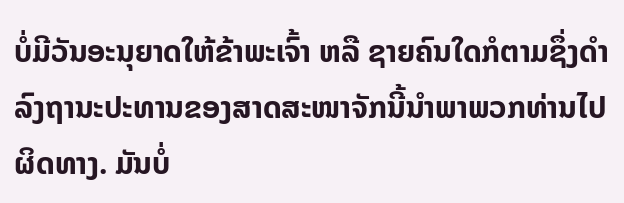ບໍ່ມີວັນອະນຸຍາດໃຫ້ຂ້າພະເຈົ້າ ຫລື ຊາຍຄົນໃດກໍຕາມຊຶ່ງດຳລົງຖານະປະທານຂອງສາດສະໜາຈັກນີ້ນຳພາພວກທ່ານໄປຜິດທາງ. ມັນບໍ່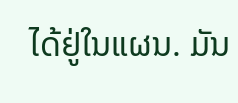ໄດ້ຢູ່ໃນແຜນ. ມັນ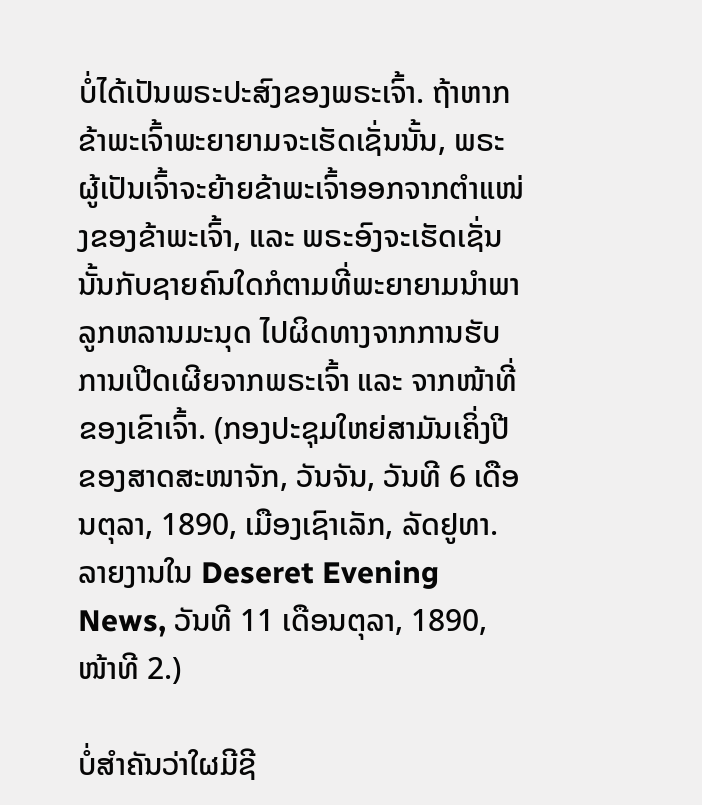ບໍ່ໄດ້ເປັນພຣະປະສົງຂອງພຣະເຈົ້າ. ຖ້າຫາກຂ້າພະເຈົ້າພະຍາຍາມຈະເຮັດເຊັ່ນນັ້ນ, ພຣະຜູ້ເປັນເຈົ້າຈະຍ້າຍຂ້າພະເຈົ້າອອກຈາກຕຳແໜ່ງຂອງຂ້າພະເຈົ້າ, ແລະ ພຣະອົງຈະເຮັດເຊັ່ນນັ້ນກັບຊາຍຄົນໃດກໍຕາມທີ່ພະຍາຍາມນຳພາລູກຫລານມະນຸດ ໄປຜິດທາງຈາກການຮັບການເປີດເຜີຍຈາກພຣະເຈົ້າ ແລະ ຈາກໜ້າທີ່ຂອງເຂົາເຈົ້າ. (ກອງປະຊຸມໃຫຍ່ສາມັນເຄິ່ງປີຂອງສາດສະໜາຈັກ, ວັນຈັນ, ວັນທີ 6 ເດືອນຕຸລາ, 1890, ເມືອງເຊົາເລັກ, ລັດຢູທາ. ລາຍງານໃນ Deseret Evening News, ວັນທີ 11 ເດືອນຕຸລາ, 1890, ໜ້າທີ 2.)

ບໍ່ສຳຄັນວ່າໃຜມີຊີ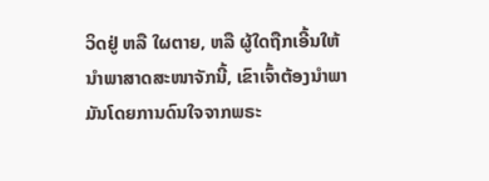ວິດຢູ່ ຫລື ໃຜຕາຍ, ຫລື ຜູ້ໃດຖືກເອີ້ນໃຫ້ນຳພາສາດສະໜາຈັກນີ້, ເຂົາເຈົ້າຕ້ອງນຳພາມັນໂດຍການດົນໃຈຈາກພຣະ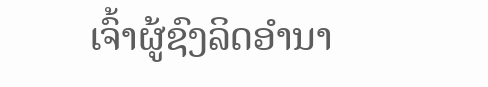ເຈົ້າຜູ້ຊົງລິດອຳນາ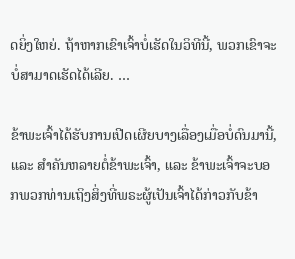ດຍິ່ງໃຫຍ່. ຖ້າຫາກເຂົາເຈົ້າບໍ່ເຮັດໃນວິທີນີ້, ພວກເຂົາຈະບໍ່ສາມາດເຮັດໄດ້ເລີຍ. …

ຂ້າພະເຈົ້າໄດ້ຮັບການເປີດເຜີຍບາງເລື່ອງເມື່ອບໍ່ດົນມານີ້, ແລະ ສຳຄັນຫລາຍຕໍ່ຂ້າພະເຈົ້າ, ແລະ ຂ້າພະເຈົ້າຈະບອກພວກທ່ານເຖິງສິ່ງທີ່ພຣະຜູ້ເປັນເຈົ້າໄດ້ກ່າວກັບຂ້າ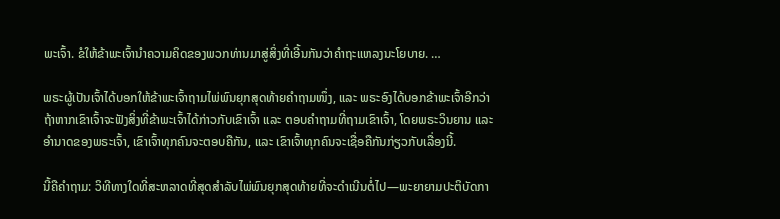ພະເຈົ້າ. ຂໍໃຫ້ຂ້າພະເຈົ້ານຳຄວາມຄິດຂອງພວກທ່ານມາສູ່ສິ່ງທີ່ເອີ້ນກັນວ່າຄຳຖະແຫລງນະໂຍບາຍ. …

ພຣະຜູ້ເປັນເຈົ້າໄດ້ບອກໃຫ້ຂ້າພະເຈົ້າຖາມໄພ່ພົນຍຸກສຸດທ້າຍຄຳຖາມໜຶ່ງ, ແລະ ພຣະອົງໄດ້ບອກຂ້າພະເຈົ້າອີກວ່າ ຖ້າຫາກເຂົາເຈົ້າຈະຟັງສິ່ງທີ່ຂ້າພະເຈົ້າໄດ້ກ່າວກັບເຂົາເຈົ້າ ແລະ ຕອບຄຳຖາມທີ່ຖາມເຂົາເຈົ້າ, ໂດຍພຣະວິນຍານ ແລະ ອຳນາດຂອງພຣະເຈົ້າ, ເຂົາເຈົ້າທຸກຄົນຈະຕອບຄືກັນ, ແລະ ເຂົາເຈົ້າທຸກຄົນຈະເຊື່ອຄືກັນກ່ຽວກັບເລື່ອງນີ້.

ນີ້ຄືຄຳຖາມ: ວິທີທາງໃດທີ່ສະຫລາດທີ່ສຸດສຳລັບໄພ່ພົນຍຸກສຸດທ້າຍທີ່ຈະດຳເນີນຕໍ່ໄປ—ພະຍາຍາມປະຕິບັດກາ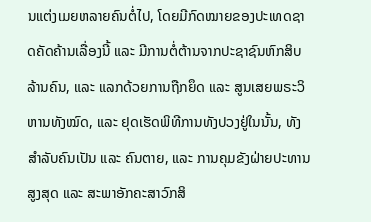ນແຕ່ງເມຍຫລາຍຄົນຕໍ່ໄປ, ໂດຍມີກົດໝາຍຂອງປະເທດຊາດຄັດຄ້ານເລື່ອງນີ້ ແລະ ມີການຕໍ່ຕ້ານຈາກປະຊາຊົນຫົກສິບລ້ານຄົນ, ແລະ ແລກດ້ວຍການຖືກຍຶດ ແລະ ສູນເສຍພຣະວິຫານທັງໝົດ, ແລະ ຢຸດເຮັດພິທີການທັງປວງຢູ່ໃນນັ້ນ, ທັງສຳລັບຄົນເປັນ ແລະ ຄົນຕາຍ, ແລະ ການຄຸມຂັງຝ່າຍປະທານສູງສຸດ ແລະ ສະພາອັກຄະສາວົກສິ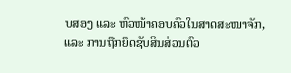ບສອງ ແລະ ຫົວໜ້າຄອບຄົວໃນສາດສະໜາຈັກ, ແລະ ການຖືກຍຶດຊັບສິນສ່ວນຕົວ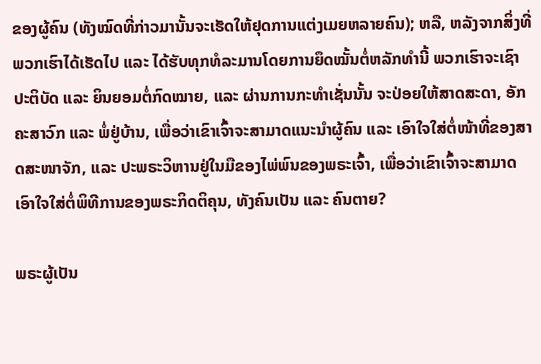ຂອງຜູ້ຄົນ (ທັງໝົດທີ່ກ່າວມານັ້ນຈະເຮັດໃຫ້ຢຸດການແຕ່ງເມຍຫລາຍຄົນ); ຫລື, ຫລັງຈາກສິ່ງທີ່ພວກເຮົາໄດ້ເຮັດໄປ ແລະ ໄດ້ຮັບທຸກທໍລະມານໂດຍການຍຶດໝັ້ນຕໍ່ຫລັກທຳນີ້ ພວກເຮົາຈະເຊົາປະຕິບັດ ແລະ ຍິນຍອມຕໍ່ກົດໝາຍ, ແລະ ຜ່ານການກະທຳເຊັ່ນນັ້ນ ຈະປ່ອຍໃຫ້ສາດສະດາ, ອັກຄະສາວົກ ແລະ ພໍ່ຢູ່ບ້ານ, ເພື່ອວ່າເຂົາເຈົ້າຈະສາມາດແນະນຳຜູ້ຄົນ ແລະ ເອົາໃຈໃສ່ຕໍ່ໜ້າທີ່ຂອງສາດສະໜາຈັກ, ແລະ ປະພຣະວິຫານຢູ່ໃນມືຂອງໄພ່ພົນຂອງພຣະເຈົ້າ, ເພື່ອວ່າເຂົາເຈົ້າຈະສາມາດເອົາໃຈໃສ່ຕໍ່ພິທີການຂອງພຣະກິດຕິຄຸນ, ທັງຄົນເປັນ ແລະ ຄົນຕາຍ?

ພຣະຜູ້ເປັນ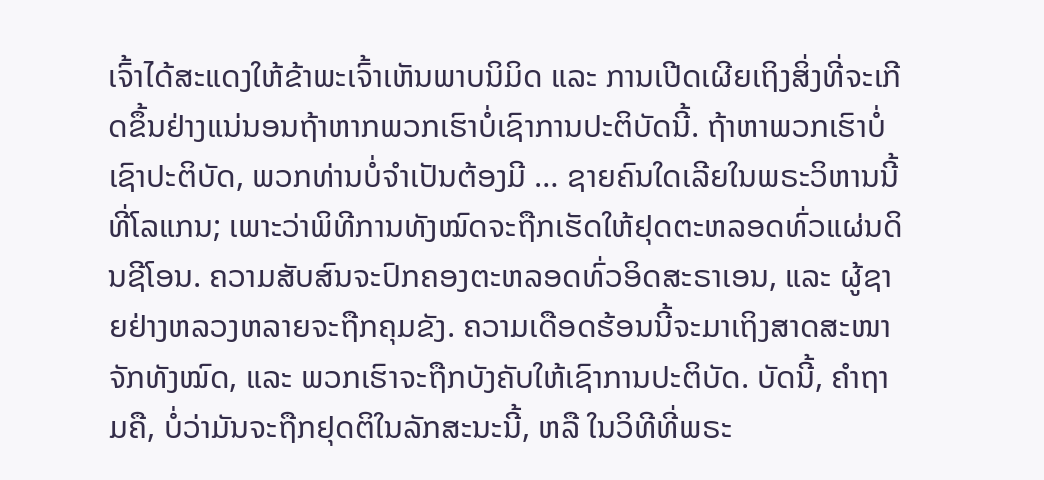ເຈົ້າໄດ້ສະແດງໃຫ້ຂ້າພະເຈົ້າເຫັນພາບນິມິດ ແລະ ການເປີດເຜີຍເຖິງສິ່ງທີ່ຈະເກີດຂຶ້ນຢ່າງແນ່ນອນຖ້າຫາກພວກເຮົາບໍ່ເຊົາການປະຕິບັດນີ້. ຖ້າຫາພວກເຮົາບໍ່ເຊົາປະຕິບັດ, ພວກທ່ານບໍ່ຈຳເປັນຕ້ອງມີ … ຊາຍຄົນໃດເລີຍໃນພຣະວິຫານນີ້ທີ່ໂລແກນ; ເພາະວ່າພິທີການທັງໝົດຈະຖືກເຮັດໃຫ້ຢຸດຕະຫລອດທົ່ວແຜ່ນດິນຊີໂອນ. ຄວາມສັບສົນຈະປົກຄອງຕະຫລອດທົ່ວອິດສະຣາເອນ, ແລະ ຜູ້ຊາຍຢ່າງຫລວງຫລາຍຈະຖືກຄຸມຂັງ. ຄວາມເດືອດຮ້ອນນີ້ຈະມາເຖິງສາດສະໜາຈັກທັງໝົດ, ແລະ ພວກເຮົາຈະຖືກບັງຄັບໃຫ້ເຊົາການປະຕິບັດ. ບັດນີ້, ຄຳຖາມຄື, ບໍ່ວ່າມັນຈະຖືກຢຸດຕິໃນລັກສະນະນີ້, ຫລື ໃນວິທີທີ່ພຣະ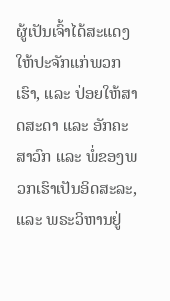ຜູ້ເປັນເຈົ້າໄດ້ສະແດງໃຫ້ປະຈັກແກ່ພວກເຮົາ, ແລະ ປ່ອຍໃຫ້ສາດສະດາ ແລະ ອັກຄະສາວົກ ແລະ ພໍ່ຂອງພວກເຮົາເປັນອິດສະລະ, ແລະ ພຣະວິຫານຢູ່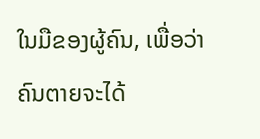ໃນມືຂອງຜູ້ຄົນ, ເພື່ອວ່າຄົນຕາຍຈະໄດ້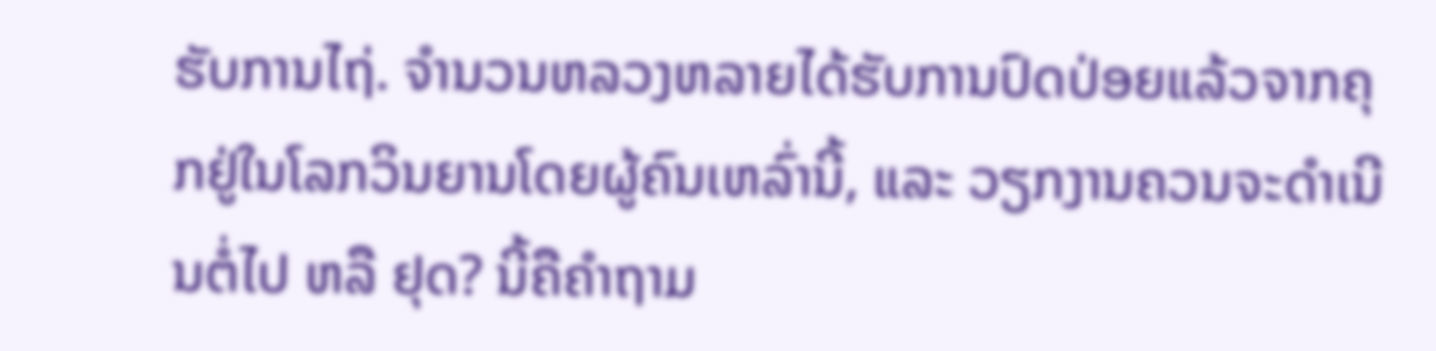ຮັບການໄຖ່. ຈຳນວນຫລວງຫລາຍໄດ້ຮັບການປົດປ່ອຍແລ້ວຈາກຄຸກຢູ່ໃນໂລກວິນຍານໂດຍຜູ້ຄົນເຫລົ່ານີ້, ແລະ ວຽກງານຄວນຈະດຳເນີນຕໍ່ໄປ ຫລື ຢຸດ? ນີ້ຄືຄຳຖາມ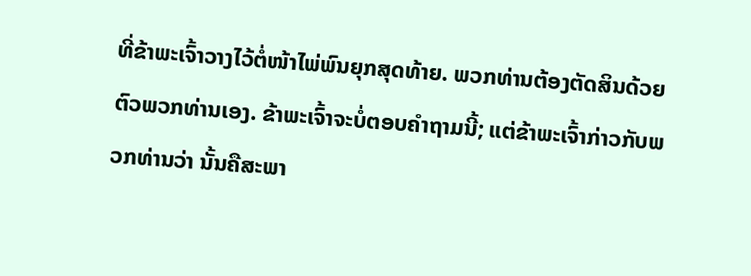ທີ່ຂ້າພະເຈົ້າວາງໄວ້ຕໍ່ໜ້າໄພ່ພົນຍຸກສຸດທ້າຍ. ພວກທ່ານຕ້ອງຕັດສິນດ້ວຍຕົວພວກທ່ານເອງ. ຂ້າພະເຈົ້າຈະບໍ່ຕອບຄຳຖາມນີ້; ແຕ່ຂ້າພະເຈົ້າກ່າວກັບພວກທ່ານວ່າ ນັ້ນຄືສະພາ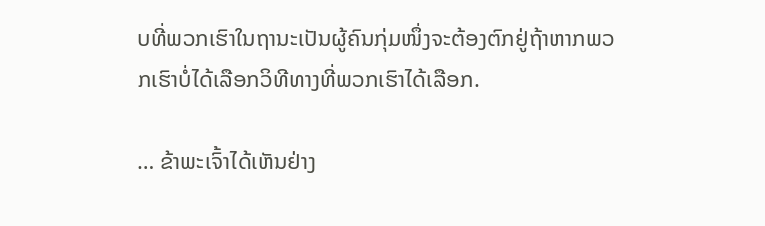ບທີ່ພວກເຮົາໃນຖານະເປັນຜູ້ຄົນກຸ່ມໜຶ່ງຈະຕ້ອງຕົກຢູ່ຖ້າຫາກພວກເຮົາບໍ່ໄດ້ເລືອກວິທີທາງທີ່ພວກເຮົາໄດ້ເລືອກ.

… ຂ້າພະເຈົ້າໄດ້ເຫັນຢ່າງ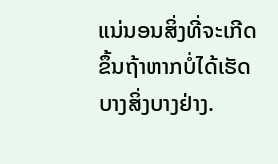ແນ່ນອນສິ່ງທີ່ຈະເກີດຂຶ້ນຖ້າຫາກບໍ່ໄດ້ເຮັດບາງສິ່ງບາງຢ່າງ.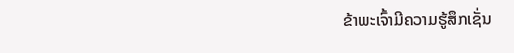ຂ້າພະເຈົ້າມີຄວາມຮູ້ສຶກເຊັ່ນ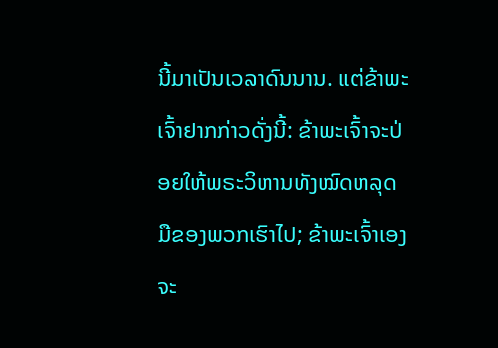ນີ້ມາເປັນເວລາດົນນານ. ແຕ່ຂ້າພະເຈົ້າຢາກກ່າວດັ່ງນີ້: ຂ້າພະເຈົ້າຈະປ່ອຍໃຫ້ພຣະວິຫານທັງໝົດຫລຸດມືຂອງພວກເຮົາໄປ; ຂ້າພະເຈົ້າເອງຈະ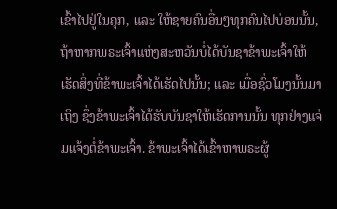ເຂົ້າໄປຢູ່ໃນຄຸກ, ແລະ ໃຫ້ຊາຍຄົນອື່ນໆທຸກຄົນໄປບ່ອນນັ້ນ, ຖ້າຫາກພຣະເຈົ້າແຫ່ງສະຫວັນບໍ່ໄດ້ບັນຊາຂ້າພະເຈົ້າໃຫ້ເຮັດສິ່ງທີ່ຂ້າພະເຈົ້າໄດ້ເຮັດໄປນັ້ນ; ແລະ ເມື່ອຊົ່ວໂມງນັ້ນມາເຖິງ ຊຶ່ງຂ້າພະເຈົ້າໄດ້ຮັບບັນຊາໃຫ້ເຮັດການນັ້ນ ທຸກຢ່າງແຈ່ມແຈ້ງຕໍ່ຂ້າພະເຈົ້າ. ຂ້າພະເຈົ້າໄດ້ເຂົ້າຫາພຣະຜູ້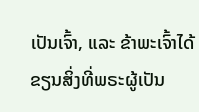ເປັນເຈົ້າ, ແລະ ຂ້າພະເຈົ້າໄດ້ຂຽນສິ່ງທີ່ພຣະຜູ້ເປັນ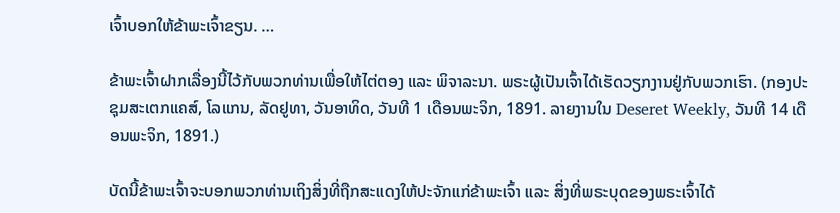ເຈົ້າບອກໃຫ້ຂ້າພະເຈົ້າຂຽນ. …

ຂ້າພະເຈົ້າຝາກເລື່ອງນີ້ໄວ້ກັບພວກທ່ານເພື່ອໃຫ້ໄຕ່ຕອງ ແລະ ພິຈາລະນາ. ພຣະຜູ້ເປັນເຈົ້າໄດ້ເຮັດວຽກງານຢູ່ກັບພວກເຮົາ. (ກອງປະຊຸມສະເຕກແຄສ໌, ໂລແກນ, ລັດຢູທາ, ວັນອາທິດ, ວັນທີ 1 ເດືອນພະຈິກ, 1891. ລາຍງານໃນ Deseret Weekly, ວັນທີ 14 ເດືອນພະຈິກ, 1891.)

ບັດນີ້ຂ້າພະເຈົ້າຈະບອກພວກທ່ານເຖິງສິ່ງທີ່ຖືກສະແດງໃຫ້ປະຈັກແກ່ຂ້າພະເຈົ້າ ແລະ ສິ່ງທີ່ພຣະບຸດຂອງພຣະເຈົ້າໄດ້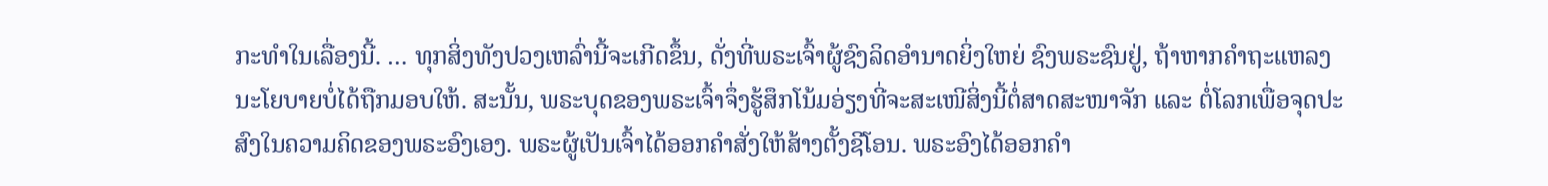ກະທຳໃນເລື່ອງນີ້. … ທຸກສິ່ງທັງປວງເຫລົ່ານີ້ຈະເກີດຂຶ້ນ, ດັ່ງທີ່ພຣະເຈົ້າຜູ້ຊົງລິດອຳນາດຍິ່ງໃຫຍ່ ຊົງພຣະຊົນຢູ່, ຖ້າຫາກຄຳຖະແຫລງນະໂຍບາຍບໍ່ໄດ້ຖືກມອບໃຫ້. ສະນັ້ນ, ພຣະບຸດຂອງພຣະເຈົ້າຈຶ່ງຮູ້ສຶກໂນ້ມອ່ຽງທີ່ຈະສະເໜີສິ່ງນີ້ຕໍ່ສາດສະໜາຈັກ ແລະ ຕໍ່ໂລກເພື່ອຈຸດປະສົງໃນຄວາມຄິດຂອງພຣະອົງເອງ. ພຣະຜູ້ເປັນເຈົ້າໄດ້ອອກຄຳສັ່ງໃຫ້ສ້າງຕັ້ງຊີໂອນ. ພຣະອົງໄດ້ອອກຄຳ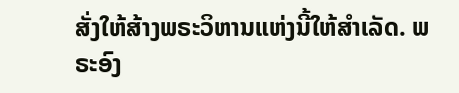ສັ່ງໃຫ້ສ້າງພຣະວິຫານແຫ່ງນີ້ໃຫ້ສຳເລັດ. ພຣະອົງ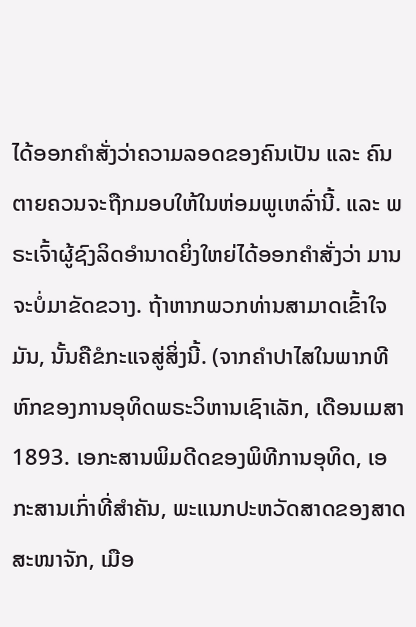ໄດ້ອອກຄຳສັ່ງວ່າຄວາມລອດຂອງຄົນເປັນ ແລະ ຄົນຕາຍຄວນຈະຖືກມອບໃຫ້ໃນຫ່ອມພູເຫລົ່ານີ້. ແລະ ພຣະເຈົ້າຜູ້ຊົງລິດອຳນາດຍິ່ງໃຫຍ່ໄດ້ອອກຄຳສັ່ງວ່າ ມານຈະບໍ່ມາຂັດຂວາງ. ຖ້າຫາກພວກທ່ານສາມາດເຂົ້າໃຈມັນ, ນັ້ນຄືຂໍກະແຈສູ່ສິ່ງນີ້. (ຈາກຄຳປາໄສໃນພາກທີຫົກຂອງການອຸທິດພຣະວິຫານເຊົາເລັກ, ເດືອນເມສາ 1893. ເອກະສານພິມດີດຂອງພິທີການອຸທິດ, ເອກະສານເກົ່າທີ່ສຳຄັນ, ພະແນກປະຫວັດສາດຂອງສາດສະໜາຈັກ, ເມືອ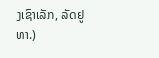ງເຊົາເລັກ, ລັດຢູທາ.)